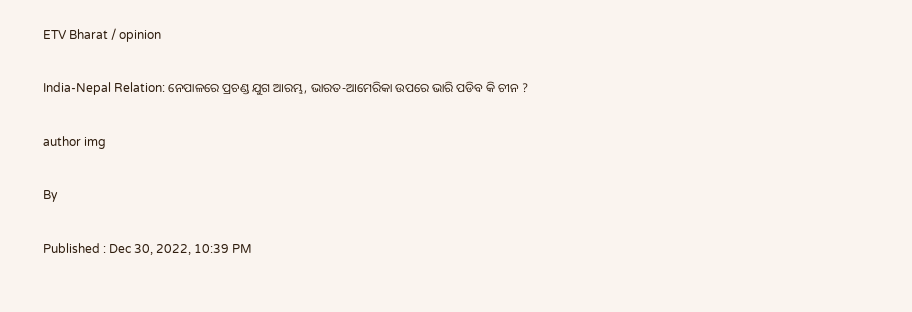ETV Bharat / opinion

India-Nepal Relation: ନେପାଳରେ ପ୍ରଚଣ୍ଡ ଯୁଗ ଆରମ୍ଭ, ଭାରତ-ଆମେରିକା ଉପରେ ଭାରି ପଡିବ କି ଚୀନ ?

author img

By

Published : Dec 30, 2022, 10:39 PM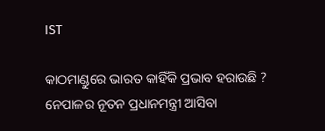IST

କାଠମାଣ୍ଡୁରେ ଭାରତ କାହିଁକି ପ୍ରଭାବ ହରାଉଛି ? ନେପାଳର ନୂତନ ପ୍ରଧାନମନ୍ତ୍ରୀ ଆସିବା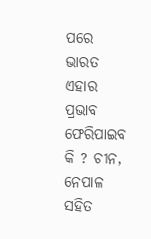ପରେ ଭାରତ ଏହାର ପ୍ରଭାବ ଫେରିପାଇବ କି ? ଚୀନ, ନେପାଳ ସହିତ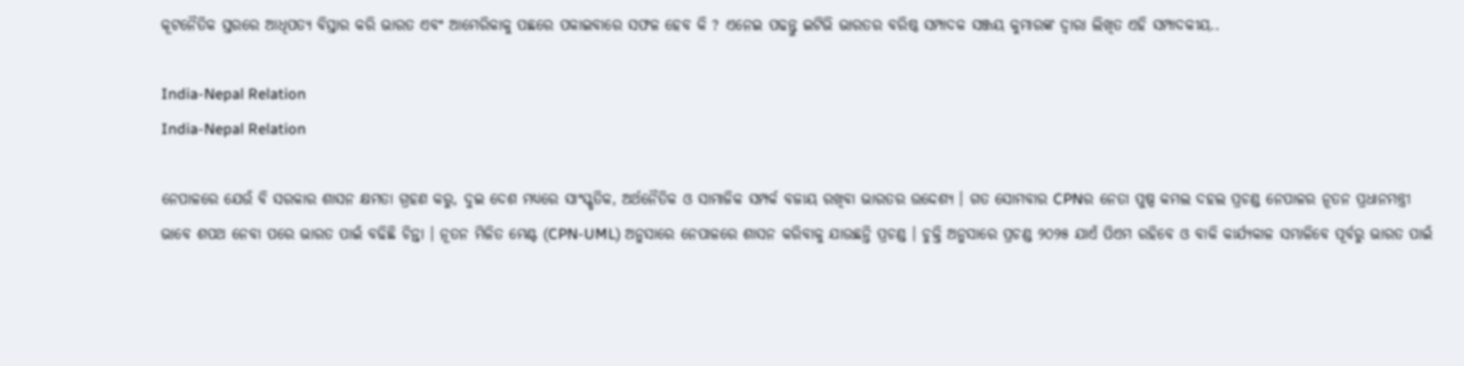କୂଟନୈତିକ ସ୍ତରରେ ଆଧିପତ୍ୟ ବିସ୍ତାର କରି ଭାରତ ଏବଂ ଆମେରିକାକୁ ପଛରେ ପକାଇବାରେ ସଫଳ ହେବ କି ? ଏନେଇ ପଢନ୍ତୁ ଇଟିଭି ଭାରତର ବରିଷ୍ଠ ସମ୍ପାଦକ ସଞ୍ଜୟ କୁମାରଙ୍କ ଦ୍ବାରା ଲିଖିତ ଏହି ସମ୍ପାଦକୀୟ..

India-Nepal Relation
India-Nepal Relation

ନେପାଳରେ ଯେଉଁ ବି ସରକାର ଶାସନ କ୍ଷମତା ଗ୍ରହଣ କରୁ, ଦୁଇ ଦେଶ ମଧ୍ୟରେ ସାଂସ୍କୃତିକ, ଅର୍ଥନୈତିକ ଓ ସାମାଜିକ ସମ୍ପର୍କ ବଜାୟ ରଖିବା ଭାରତର ଉଦ୍ଦେଶ୍ୟ । ଗତ ସୋମବାର CPNର ନେତା ପୁଷ୍ପ କମଲ ଦହଲ ପ୍ରଚଣ୍ଡ ନେପାଳର ନୂତନ ପ୍ରଧାନମନ୍ତ୍ରୀ ଭାବେ ଶପଥ ନେବା ପରେ ଭାରତ ପାଇଁ ବଢିଛି ଚିନ୍ତା । ନୂତନ ମିଳିତ ମେଣ୍ଟ (CPN-UML) ଅନୁସାରେ ନେପାଳରେ ଶାସନ କରିବାକୁ ଯାଉଛନ୍ତି ପ୍ରଚଣ୍ଡ । ଚୁକ୍ତି ଅନୁସାରେ ପ୍ରଚଣ୍ଡ ୨୦୨୫ ଯାଏଁ ପିଏମ ରହିବେ ଓ ବାକି କାର୍ଯ୍ୟକାଳ ସମ୍ଭାଳିବେ ପୂର୍ବରୁ ଭାରତ ପାଇଁ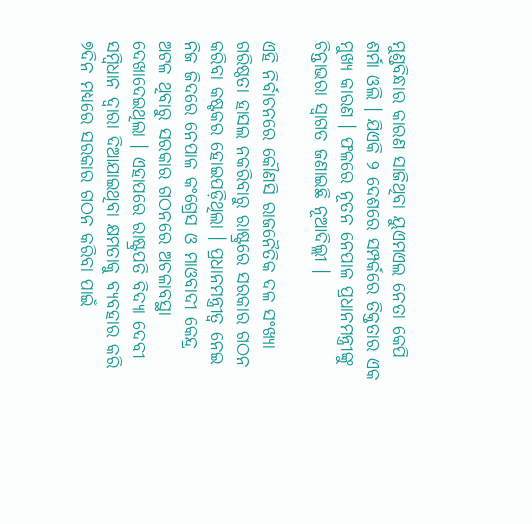ମୁଣ୍ଡବିନ୍ଧାର କାରଣ ସାଜିଥିବା ୟୁଏମଏଲ ନେତା କେପି ଶର୍ମା ଓଲି । ଯିଏକି ୨ ଦେଶରେ ସମ୍ପର୍କରେ ତିକ୍ତତାର ଏକ ମୁଖ୍ୟ କାରଣ । ଫଳରେ ନୂତନ ନେପାଳ ପ୍ରଧାନମନ୍ତ୍ରୀଙ୍କୁ ଚିନ୍ତାଭରା ସ୍ବାଗତ ଜଣାଇଛି ନୂଆଦିଲ୍ଲୀ ।

ଏହି ନିର୍ବାଚନରେ କୌଣସି ରାଜନୈତିକ ଦଳ ସଂଖ୍ୟା ଗରିଷ୍ଠତା ହାସଲ ନକରିବାରୁ ରାଷ୍ଟ୍ରରେ ସରକାର ଗଠନ କରିବା କଷ୍ଟକର ହୋଇପଡ଼ିଥିଲା । ପ୍ରଧାନମନ୍ତ୍ରୀତ୍ବ ନେଇ ନିଜ ଜିଦରେ ନେପାଳ କଂଗ୍ରେସ ଓ ମାଓବାଦୀ କେନ୍ଦ୍ର ଅଟଳ ଥିବାରୁ ସରକାର ଗଠନରେ ଅଚଳାବସ୍ଥା ଦେଖାଦେଇଥିଲା । ଏହାପରେ ରାଷ୍ଟ୍ରପତି ବିଦ୍ୟା ଦେବୀ ସମ୍ବିଧାନ ଦ୍ବାରା ଦିଆଯାଇଥିବା କ୍ଷମତାକୁ ବ୍ୟବହାର କରି ୭ଦିନ ମଧ୍ୟରେ ସରକାର ଗଠନ କରିବା ପାଇଁ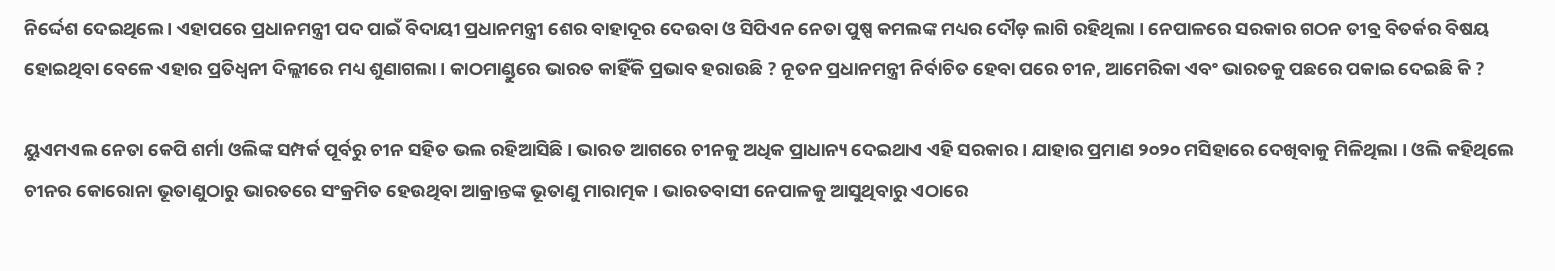ନିର୍ଦ୍ଦେଶ ଦେଇଥିଲେ । ଏହାପରେ ପ୍ରଧାନମନ୍ତ୍ରୀ ପଦ ପାଇଁ ବିଦାୟୀ ପ୍ରଧାନମନ୍ତ୍ରୀ ଶେର ବାହାଦୂର ଦେଉବା ଓ ସିପିଏନ ନେତା ପୁଷ୍ପ କମଲଙ୍କ ମଧ୍ୟର ଦୌଡ଼ ଲାଗି ରହିଥିଲା । ନେପାଳରେ ସରକାର ଗଠନ ତୀବ୍ର ବିତର୍କର ବିଷୟ ହୋଇଥିବା ବେଳେ ଏହାର ପ୍ରତିଧ୍ବନୀ ଦିଲ୍ଲୀରେ ମଧ୍ୟ ଶୁଣାଗଲା । କାଠମାଣ୍ଡୁରେ ଭାରତ କାହିଁକି ପ୍ରଭାବ ହରାଉଛି ? ନୂତନ ପ୍ରଧାନମନ୍ତ୍ରୀ ନିର୍ବାଚିତ ହେବା ପରେ ଚୀନ, ଆମେରିକା ଏବଂ ଭାରତକୁ ପଛରେ ପକାଇ ଦେଇଛି କି ?

ୟୁଏମଏଲ ନେତା କେପି ଶର୍ମା ଓଲିଙ୍କ ସମ୍ପର୍କ ପୂର୍ବରୁ ଚୀନ ସହିତ ଭଲ ରହିଆସିଛି । ଭାରତ ଆଗରେ ଚୀନକୁ ଅଧିକ ପ୍ରାଧାନ୍ୟ ଦେଇଥାଏ ଏହି ସରକାର । ଯାହାର ପ୍ରମାଣ ୨୦୨୦ ମସିହାରେ ଦେଖିବାକୁ ମିଳିଥିଲା । ଓଲି କହିଥିଲେ ଚୀନର କୋରୋନା ଭୂତାଣୁଠାରୁ ଭାରତରେ ସଂକ୍ରମିତ ହେଉଥିବା ଆକ୍ରାନ୍ତଙ୍କ ଭୂତାଣୁ ମାରାତ୍ମକ । ଭାରତବାସୀ ନେପାଳକୁ ଆସୁଥିବାରୁ ଏଠାରେ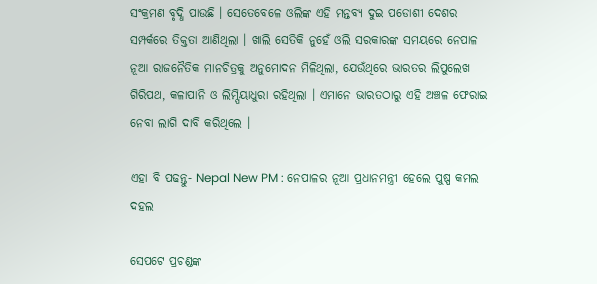ସଂକ୍ରମଣ ବୃଦ୍ଧି ପାଉଛି । ସେତେବେଳେ ଓଲିଙ୍କ ଏହି ମନ୍ତବ୍ୟ ଦୁଇ ପଡୋଶୀ ଦେଶର ସମ୍ପର୍କରେ ତିକ୍ତତା ଆଣିଥିଲା । ଖାଲି ସେତିକି ନୁହେଁ ଓଲି ସରକାରଙ୍କ ସମୟରେ ନେପାଳ ନୂଆ ରାଜନୈତିକ ମାନଚିତ୍ରକୁ ଅନୁମୋଦନ ମିଳିଥିଲା, ଯେଉଁଥିରେ ଭାରତର ଲିପୁଲେଖ ଗିରିପଥ, କଳାପାନି ଓ ଲିମ୍ପିୟାଧୁରା ରହିଥିଲା । ଏମାନେ ଭାରତଠାରୁ ଏହି ଅଞ୍ଚଳ ଫେରାଇ ନେବା ଲାଗି ଦାବି କରିଥିଲେ ।

ଏହା ବି ପଢନ୍ତୁ- Nepal New PM : ନେପାଳର ନୂଆ ପ୍ରଧାନମନ୍ତ୍ରୀ ହେଲେ ପୁଷ୍ପ କମଲ ଦହଲ

ସେପଟେ ପ୍ରଚଣ୍ଡଙ୍କ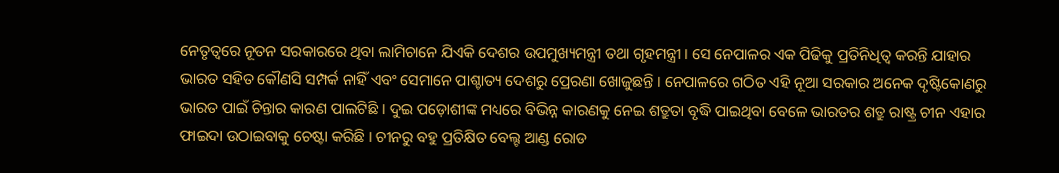ନେତୃତ୍ବରେ ନୂତନ ସରକାରରେ ଥିବା ଲାମିଚାନେ ଯିଏକି ଦେଶର ଉପମୁଖ୍ୟମନ୍ତ୍ରୀ ତଥା ଗୃହମନ୍ତ୍ରୀ । ସେ ନେପାଳର ଏକ ପିଢିକୁ ପ୍ରତିନିଧିତ୍ବ କରନ୍ତି ଯାହାର ଭାରତ ସହିତ କୌଣସି ସମ୍ପର୍କ ନାହିଁ ଏବଂ ସେମାନେ ପାଶ୍ଚାତ୍ୟ ଦେଶରୁ ପ୍ରେରଣା ଖୋଜୁଛନ୍ତି । ନେପାଳରେ ଗଠିତ ଏହି ନୂଆ ସରକାର ଅନେକ ଦୃଷ୍ଟିକୋଣରୁ ଭାରତ ପାଇଁ ଚିନ୍ତାର କାରଣ ପାଲଟିଛି । ଦୁଇ ପଡ଼ୋଶୀଙ୍କ ମଧ୍ୟରେ ବିଭିନ୍ନ କାରଣକୁ ନେଇ ଶତ୍ରୁତା ବୃଦ୍ଧି ପାଇଥିବା ବେଳେ ଭାରତର ଶତ୍ରୁ ରାଷ୍ଟ୍ର ଚୀନ ଏହାର ଫାଇଦା ଉଠାଇବାକୁ ଚେଷ୍ଟା କରିଛି । ଚୀନରୁ ବହୁ ପ୍ରତିକ୍ଷିତ ବେଲ୍ଟ ଆଣ୍ଡ ରୋଡ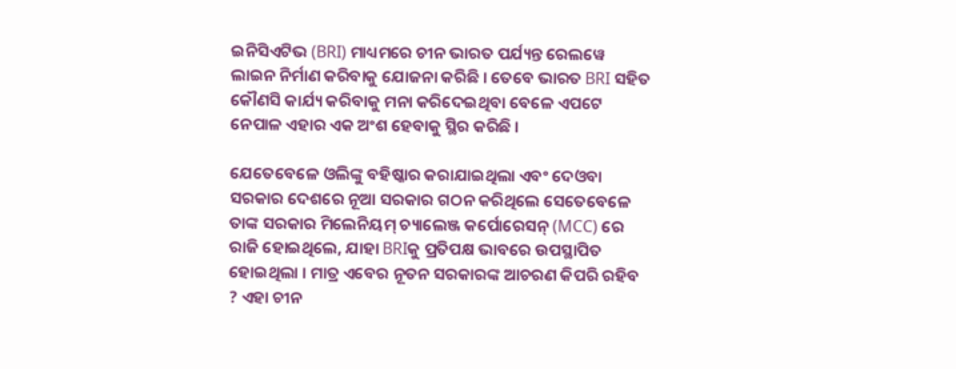ଇନିସିଏଟିଭ (BRI) ମାଧ୍ୟମରେ ଚୀନ ଭାରତ ପର୍ଯ୍ୟନ୍ତ ରେଲୱେ ଲାଇନ ନିର୍ମାଣ କରିବାକୁ ଯୋଜନା କରିଛି । ତେବେ ଭାରତ BRI ସହିତ କୌଣସି କାର୍ଯ୍ୟ କରିବାକୁ ମନା କରିଦେଇଥିବା ବେଳେ ଏପଟେ ନେପାଳ ଏହାର ଏକ ଅଂଶ ହେବାକୁ ସ୍ଥିର କରିଛି ।

ଯେତେବେଳେ ଓଲିଙ୍କୁ ବହିଷ୍କାର କରାଯାଇଥିଲା ଏବଂ ଦେଓବା ସରକାର ଦେଶରେ ନୂଆ ସରକାର ଗଠନ କରିଥିଲେ ସେତେବେଳେ ତାଙ୍କ ସରକାର ମିଲେନିୟମ୍ ଚ୍ୟାଲେଞ୍ଜ କର୍ପୋରେସନ୍ (MCC) ରେ ରାଜି ହୋଇଥିଲେ, ଯାହା BRIକୁ ପ୍ରତିପକ୍ଷ ଭାବରେ ଉପସ୍ଥାପିତ ହୋଇଥିଲା । ମାତ୍ର ଏବେର ନୂତନ ସରକାରଙ୍କ ଆଚରଣ କିପରି ରହିବ ? ଏହା ଚୀନ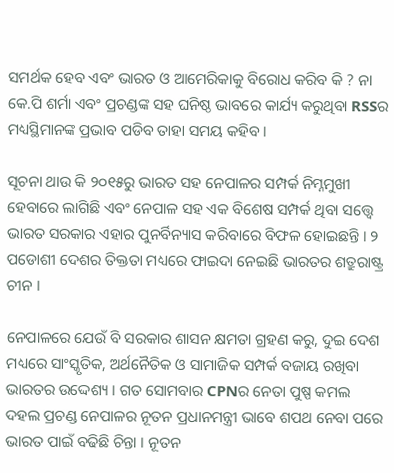ସମର୍ଥକ ହେବ ଏବଂ ଭାରତ ଓ ଆମେରିକାକୁ ବିରୋଧ କରିବ କି ? ନା କେ.ପି ଶର୍ମା ଏବଂ ପ୍ରଚଣ୍ଡଙ୍କ ସହ ଘନିଷ୍ଠ ଭାବରେ କାର୍ଯ୍ୟ କରୁଥିବା RSSର ମଧ୍ୟସ୍ଥିମାନଙ୍କ ପ୍ରଭାବ ପଡିବ ତାହା ସମୟ କହିବ ।

ସୂଚନା ଥାଉ କି ୨୦୧୫ରୁ ଭାରତ ସହ ନେପାଳର ସମ୍ପର୍କ ନିମ୍ନମୁଖୀ ହେବାରେ ଲାଗିଛି ଏବଂ ନେପାଳ ସହ ଏକ ବିଶେଷ ସମ୍ପର୍କ ଥିବା ସତ୍ତ୍ବେ ଭାରତ ସରକାର ଏହାର ପୁନର୍ବିନ୍ୟାସ କରିବାରେ ବିଫଳ ହୋଇଛନ୍ତି । ୨ ପଡୋଶୀ ଦେଶର ତିକ୍ତତା ମଧ୍ୟରେ ଫାଇଦା ନେଇଛି ଭାରତର ଶତ୍ରୁରାଷ୍ଟ୍ର ଚୀନ ।

ନେପାଳରେ ଯେଉଁ ବି ସରକାର ଶାସନ କ୍ଷମତା ଗ୍ରହଣ କରୁ, ଦୁଇ ଦେଶ ମଧ୍ୟରେ ସାଂସ୍କୃତିକ, ଅର୍ଥନୈତିକ ଓ ସାମାଜିକ ସମ୍ପର୍କ ବଜାୟ ରଖିବା ଭାରତର ଉଦ୍ଦେଶ୍ୟ । ଗତ ସୋମବାର CPNର ନେତା ପୁଷ୍ପ କମଲ ଦହଲ ପ୍ରଚଣ୍ଡ ନେପାଳର ନୂତନ ପ୍ରଧାନମନ୍ତ୍ରୀ ଭାବେ ଶପଥ ନେବା ପରେ ଭାରତ ପାଇଁ ବଢିଛି ଚିନ୍ତା । ନୂତନ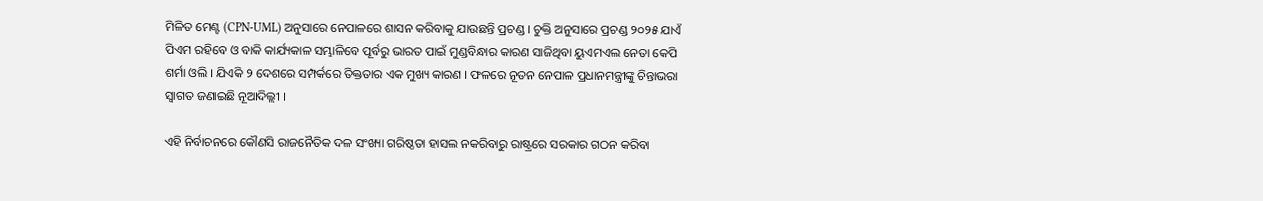ମିଳିତ ମେଣ୍ଟ (CPN-UML) ଅନୁସାରେ ନେପାଳରେ ଶାସନ କରିବାକୁ ଯାଉଛନ୍ତି ପ୍ରଚଣ୍ଡ । ଚୁକ୍ତି ଅନୁସାରେ ପ୍ରଚଣ୍ଡ ୨୦୨୫ ଯାଏଁ ପିଏମ ରହିବେ ଓ ବାକି କାର୍ଯ୍ୟକାଳ ସମ୍ଭାଳିବେ ପୂର୍ବରୁ ଭାରତ ପାଇଁ ମୁଣ୍ଡବିନ୍ଧାର କାରଣ ସାଜିଥିବା ୟୁଏମଏଲ ନେତା କେପି ଶର୍ମା ଓଲି । ଯିଏକି ୨ ଦେଶରେ ସମ୍ପର୍କରେ ତିକ୍ତତାର ଏକ ମୁଖ୍ୟ କାରଣ । ଫଳରେ ନୂତନ ନେପାଳ ପ୍ରଧାନମନ୍ତ୍ରୀଙ୍କୁ ଚିନ୍ତାଭରା ସ୍ବାଗତ ଜଣାଇଛି ନୂଆଦିଲ୍ଲୀ ।

ଏହି ନିର୍ବାଚନରେ କୌଣସି ରାଜନୈତିକ ଦଳ ସଂଖ୍ୟା ଗରିଷ୍ଠତା ହାସଲ ନକରିବାରୁ ରାଷ୍ଟ୍ରରେ ସରକାର ଗଠନ କରିବା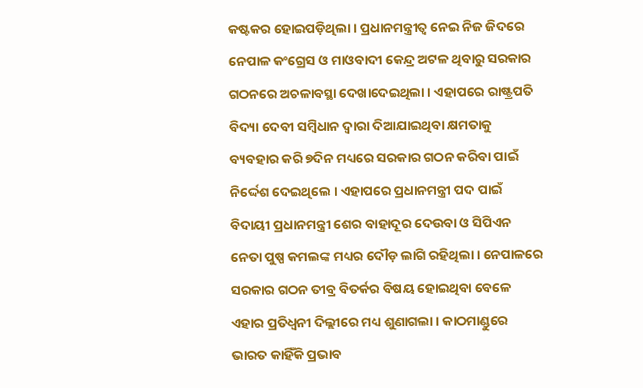କଷ୍ଟକର ହୋଇପଡ଼ିଥିଲା । ପ୍ରଧାନମନ୍ତ୍ରୀତ୍ବ ନେଇ ନିଜ ଜିଦରେ ନେପାଳ କଂଗ୍ରେସ ଓ ମାଓବାଦୀ କେନ୍ଦ୍ର ଅଟଳ ଥିବାରୁ ସରକାର ଗଠନରେ ଅଚଳାବସ୍ଥା ଦେଖାଦେଇଥିଲା । ଏହାପରେ ରାଷ୍ଟ୍ରପତି ବିଦ୍ୟା ଦେବୀ ସମ୍ବିଧାନ ଦ୍ବାରା ଦିଆଯାଇଥିବା କ୍ଷମତାକୁ ବ୍ୟବହାର କରି ୭ଦିନ ମଧ୍ୟରେ ସରକାର ଗଠନ କରିବା ପାଇଁ ନିର୍ଦ୍ଦେଶ ଦେଇଥିଲେ । ଏହାପରେ ପ୍ରଧାନମନ୍ତ୍ରୀ ପଦ ପାଇଁ ବିଦାୟୀ ପ୍ରଧାନମନ୍ତ୍ରୀ ଶେର ବାହାଦୂର ଦେଉବା ଓ ସିପିଏନ ନେତା ପୁଷ୍ପ କମଲଙ୍କ ମଧ୍ୟର ଦୌଡ଼ ଲାଗି ରହିଥିଲା । ନେପାଳରେ ସରକାର ଗଠନ ତୀବ୍ର ବିତର୍କର ବିଷୟ ହୋଇଥିବା ବେଳେ ଏହାର ପ୍ରତିଧ୍ବନୀ ଦିଲ୍ଲୀରେ ମଧ୍ୟ ଶୁଣାଗଲା । କାଠମାଣ୍ଡୁରେ ଭାରତ କାହିଁକି ପ୍ରଭାବ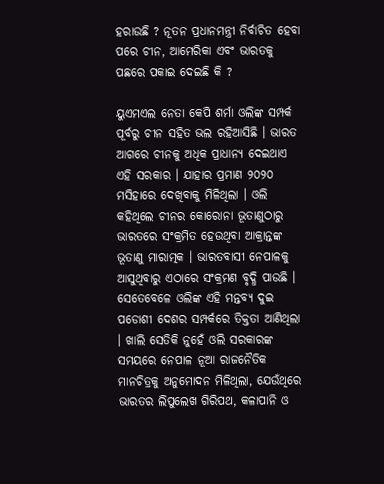ହରାଉଛି ? ନୂତନ ପ୍ରଧାନମନ୍ତ୍ରୀ ନିର୍ବାଚିତ ହେବା ପରେ ଚୀନ, ଆମେରିକା ଏବଂ ଭାରତକୁ ପଛରେ ପକାଇ ଦେଇଛି କି ?

ୟୁଏମଏଲ ନେତା କେପି ଶର୍ମା ଓଲିଙ୍କ ସମ୍ପର୍କ ପୂର୍ବରୁ ଚୀନ ସହିତ ଭଲ ରହିଆସିଛି । ଭାରତ ଆଗରେ ଚୀନକୁ ଅଧିକ ପ୍ରାଧାନ୍ୟ ଦେଇଥାଏ ଏହି ସରକାର । ଯାହାର ପ୍ରମାଣ ୨୦୨୦ ମସିହାରେ ଦେଖିବାକୁ ମିଳିଥିଲା । ଓଲି କହିଥିଲେ ଚୀନର କୋରୋନା ଭୂତାଣୁଠାରୁ ଭାରତରେ ସଂକ୍ରମିତ ହେଉଥିବା ଆକ୍ରାନ୍ତଙ୍କ ଭୂତାଣୁ ମାରାତ୍ମକ । ଭାରତବାସୀ ନେପାଳକୁ ଆସୁଥିବାରୁ ଏଠାରେ ସଂକ୍ରମଣ ବୃଦ୍ଧି ପାଉଛି । ସେତେବେଳେ ଓଲିଙ୍କ ଏହି ମନ୍ତବ୍ୟ ଦୁଇ ପଡୋଶୀ ଦେଶର ସମ୍ପର୍କରେ ତିକ୍ତତା ଆଣିଥିଲା । ଖାଲି ସେତିକି ନୁହେଁ ଓଲି ସରକାରଙ୍କ ସମୟରେ ନେପାଳ ନୂଆ ରାଜନୈତିକ ମାନଚିତ୍ରକୁ ଅନୁମୋଦନ ମିଳିଥିଲା, ଯେଉଁଥିରେ ଭାରତର ଲିପୁଲେଖ ଗିରିପଥ, କଳାପାନି ଓ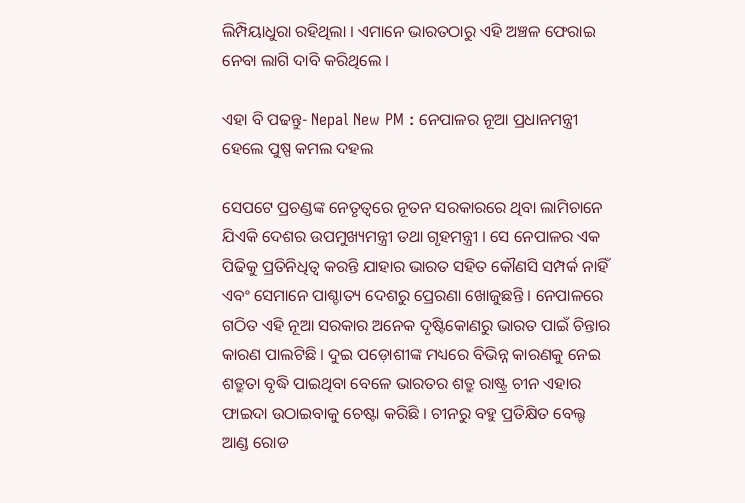ଲିମ୍ପିୟାଧୁରା ରହିଥିଲା । ଏମାନେ ଭାରତଠାରୁ ଏହି ଅଞ୍ଚଳ ଫେରାଇ ନେବା ଲାଗି ଦାବି କରିଥିଲେ ।

ଏହା ବି ପଢନ୍ତୁ- Nepal New PM : ନେପାଳର ନୂଆ ପ୍ରଧାନମନ୍ତ୍ରୀ ହେଲେ ପୁଷ୍ପ କମଲ ଦହଲ

ସେପଟେ ପ୍ରଚଣ୍ଡଙ୍କ ନେତୃତ୍ବରେ ନୂତନ ସରକାରରେ ଥିବା ଲାମିଚାନେ ଯିଏକି ଦେଶର ଉପମୁଖ୍ୟମନ୍ତ୍ରୀ ତଥା ଗୃହମନ୍ତ୍ରୀ । ସେ ନେପାଳର ଏକ ପିଢିକୁ ପ୍ରତିନିଧିତ୍ବ କରନ୍ତି ଯାହାର ଭାରତ ସହିତ କୌଣସି ସମ୍ପର୍କ ନାହିଁ ଏବଂ ସେମାନେ ପାଶ୍ଚାତ୍ୟ ଦେଶରୁ ପ୍ରେରଣା ଖୋଜୁଛନ୍ତି । ନେପାଳରେ ଗଠିତ ଏହି ନୂଆ ସରକାର ଅନେକ ଦୃଷ୍ଟିକୋଣରୁ ଭାରତ ପାଇଁ ଚିନ୍ତାର କାରଣ ପାଲଟିଛି । ଦୁଇ ପଡ଼ୋଶୀଙ୍କ ମଧ୍ୟରେ ବିଭିନ୍ନ କାରଣକୁ ନେଇ ଶତ୍ରୁତା ବୃଦ୍ଧି ପାଇଥିବା ବେଳେ ଭାରତର ଶତ୍ରୁ ରାଷ୍ଟ୍ର ଚୀନ ଏହାର ଫାଇଦା ଉଠାଇବାକୁ ଚେଷ୍ଟା କରିଛି । ଚୀନରୁ ବହୁ ପ୍ରତିକ୍ଷିତ ବେଲ୍ଟ ଆଣ୍ଡ ରୋଡ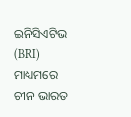ଇନିସିଏଟିଭ (BRI) ମାଧ୍ୟମରେ ଚୀନ ଭାରତ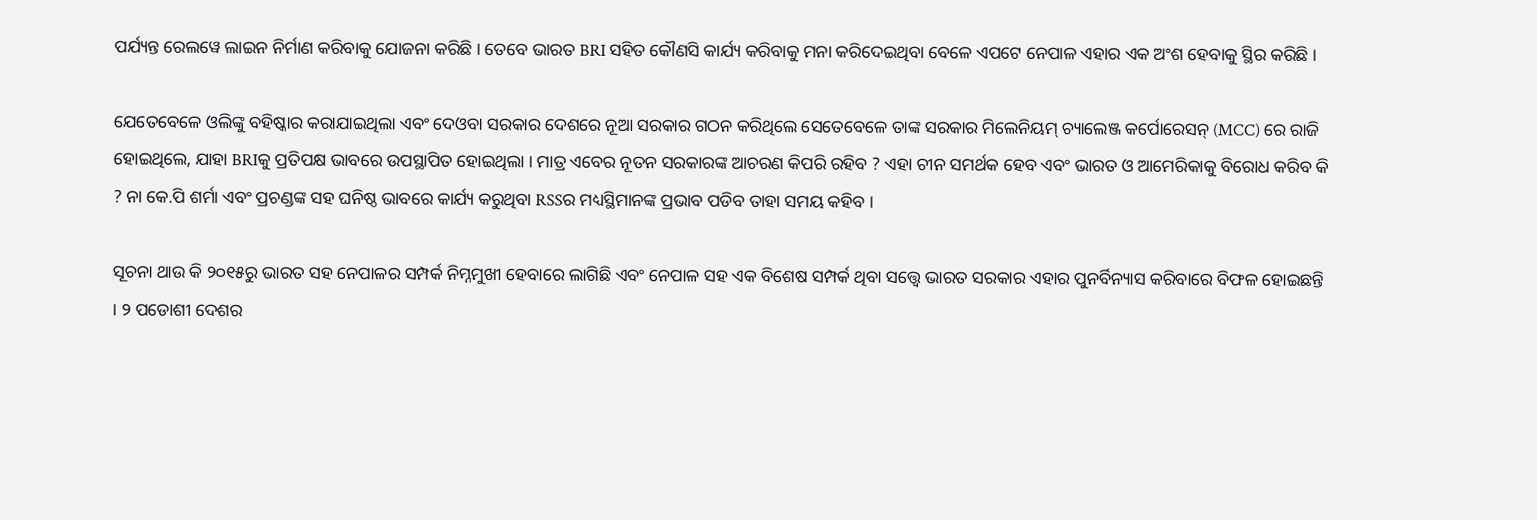ପର୍ଯ୍ୟନ୍ତ ରେଲୱେ ଲାଇନ ନିର୍ମାଣ କରିବାକୁ ଯୋଜନା କରିଛି । ତେବେ ଭାରତ BRI ସହିତ କୌଣସି କାର୍ଯ୍ୟ କରିବାକୁ ମନା କରିଦେଇଥିବା ବେଳେ ଏପଟେ ନେପାଳ ଏହାର ଏକ ଅଂଶ ହେବାକୁ ସ୍ଥିର କରିଛି ।

ଯେତେବେଳେ ଓଲିଙ୍କୁ ବହିଷ୍କାର କରାଯାଇଥିଲା ଏବଂ ଦେଓବା ସରକାର ଦେଶରେ ନୂଆ ସରକାର ଗଠନ କରିଥିଲେ ସେତେବେଳେ ତାଙ୍କ ସରକାର ମିଲେନିୟମ୍ ଚ୍ୟାଲେଞ୍ଜ କର୍ପୋରେସନ୍ (MCC) ରେ ରାଜି ହୋଇଥିଲେ, ଯାହା BRIକୁ ପ୍ରତିପକ୍ଷ ଭାବରେ ଉପସ୍ଥାପିତ ହୋଇଥିଲା । ମାତ୍ର ଏବେର ନୂତନ ସରକାରଙ୍କ ଆଚରଣ କିପରି ରହିବ ? ଏହା ଚୀନ ସମର୍ଥକ ହେବ ଏବଂ ଭାରତ ଓ ଆମେରିକାକୁ ବିରୋଧ କରିବ କି ? ନା କେ.ପି ଶର୍ମା ଏବଂ ପ୍ରଚଣ୍ଡଙ୍କ ସହ ଘନିଷ୍ଠ ଭାବରେ କାର୍ଯ୍ୟ କରୁଥିବା RSSର ମଧ୍ୟସ୍ଥିମାନଙ୍କ ପ୍ରଭାବ ପଡିବ ତାହା ସମୟ କହିବ ।

ସୂଚନା ଥାଉ କି ୨୦୧୫ରୁ ଭାରତ ସହ ନେପାଳର ସମ୍ପର୍କ ନିମ୍ନମୁଖୀ ହେବାରେ ଲାଗିଛି ଏବଂ ନେପାଳ ସହ ଏକ ବିଶେଷ ସମ୍ପର୍କ ଥିବା ସତ୍ତ୍ବେ ଭାରତ ସରକାର ଏହାର ପୁନର୍ବିନ୍ୟାସ କରିବାରେ ବିଫଳ ହୋଇଛନ୍ତି । ୨ ପଡୋଶୀ ଦେଶର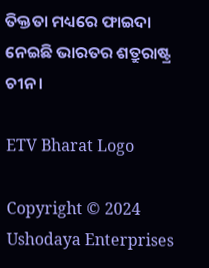ତିକ୍ତତା ମଧ୍ୟରେ ଫାଇଦା ନେଇଛି ଭାରତର ଶତ୍ରୁରାଷ୍ଟ୍ର ଚୀନ ।

ETV Bharat Logo

Copyright © 2024 Ushodaya Enterprises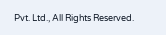Pvt. Ltd., All Rights Reserved.